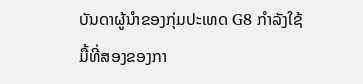ບັນດາຜູ້ນໍາຂອງກຸ່ມປະເທດ G8 ກໍາລັງໃຊ້ມື້ທີ່ສອງຂອງກາ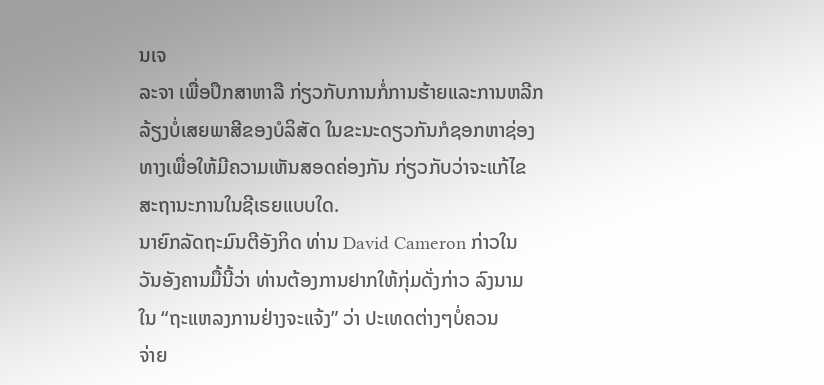ນເຈ
ລະຈາ ເພື່ອປຶກສາຫາລື ກ່ຽວກັບການກໍ່ການຮ້າຍແລະການຫລີກ
ລ້ຽງບໍ່ເສຍພາສີຂອງບໍລິສັດ ໃນຂະນະດຽວກັນກໍຊອກຫາຊ່ອງ
ທາງເພື່ອໃຫ້ມີຄວາມເຫັນສອດຄ່ອງກັນ ກ່ຽວກັບວ່າຈະແກ້ໄຂ
ສະຖານະການໃນຊີເຣຍແບບໃດ.
ນາຍົກລັດຖະມົນຕີອັງກິດ ທ່ານ David Cameron ກ່າວໃນ
ວັນອັງຄານມື້ນີ້ວ່າ ທ່ານຕ້ອງການຢາກໃຫ້ກຸ່ມດັ່ງກ່າວ ລົງນາມ
ໃນ “ຖະແຫລງການຢ່າງຈະແຈ້ງ” ວ່າ ປະເທດຕ່າງໆບໍ່ຄວນ
ຈ່າຍ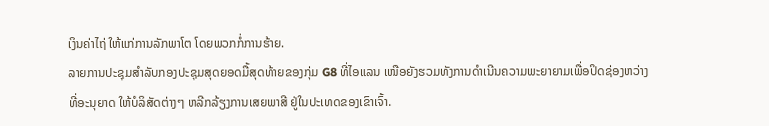ເງິນຄ່າໄຖ່ ໃຫ້ແກ່ການລັກພາໂຕ ໂດຍພວກກໍ່ການຮ້າຍ.
ລາຍການປະຊຸມສຳລັບກອງປະຊຸມສຸດຍອດມື້ສຸດທ້າຍຂອງກຸ່ມ G8 ທີ່ໄອແລນ ເໜືອຍັງຮວມທັງການດຳເນີນຄວາມພະຍາຍາມເພື່ອປິດຊ່ອງຫວ່າງທີ່ອະນຸຍາດ ໃຫ້ບໍລິສັດຕ່າງໆ ຫລີກລ້ຽງການເສຍພາສີ ຢູ່ໃນປະເທດຂອງເຂົາເຈົ້າ.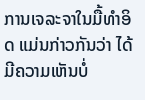ການເຈລະຈາໃນມື້ທໍາອິດ ແມ່ນກ່າວກັນວ່າ ໄດ້ມີຄວາມເຫັນບໍ່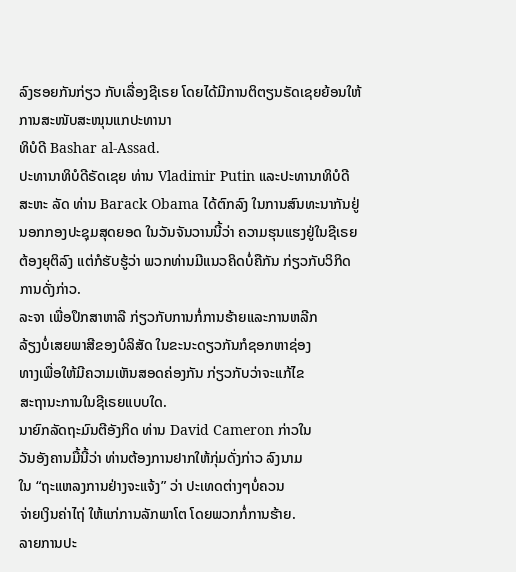ລົງຮອຍກັນກ່ຽວ ກັບເລື່ອງຊີເຣຍ ໂດຍໄດ້ມີການຕິຕຽນຣັດເຊຍຍ້ອນໃຫ້ການສະໜັບສະໜຸນແກປະທານາ
ທິບໍດີ Bashar al-Assad.
ປະທານາທິບໍດີຣັດເຊຍ ທ່ານ Vladimir Putin ແລະປະທານາທິບໍດີສະຫະ ລັດ ທ່ານ Barack Obama ໄດ້ຕົກລົງ ໃນການສົນທະນາກັນຢູ່ນອກກອງປະຊຸມສຸດຍອດ ໃນວັນຈັນວານນີ້ວ່າ ຄວາມຮຸນແຮງຢູ່ໃນຊີເຣຍ ຕ້ອງຍຸຕິລົງ ແຕ່ກໍຮັບຮູ້ວ່າ ພວກທ່ານມີແນວຄິດບໍ່ຄືກັນ ກ່ຽວກັບວິກິດການດັ່ງກ່າວ.
ລະຈາ ເພື່ອປຶກສາຫາລື ກ່ຽວກັບການກໍ່ການຮ້າຍແລະການຫລີກ
ລ້ຽງບໍ່ເສຍພາສີຂອງບໍລິສັດ ໃນຂະນະດຽວກັນກໍຊອກຫາຊ່ອງ
ທາງເພື່ອໃຫ້ມີຄວາມເຫັນສອດຄ່ອງກັນ ກ່ຽວກັບວ່າຈະແກ້ໄຂ
ສະຖານະການໃນຊີເຣຍແບບໃດ.
ນາຍົກລັດຖະມົນຕີອັງກິດ ທ່ານ David Cameron ກ່າວໃນ
ວັນອັງຄານມື້ນີ້ວ່າ ທ່ານຕ້ອງການຢາກໃຫ້ກຸ່ມດັ່ງກ່າວ ລົງນາມ
ໃນ “ຖະແຫລງການຢ່າງຈະແຈ້ງ” ວ່າ ປະເທດຕ່າງໆບໍ່ຄວນ
ຈ່າຍເງິນຄ່າໄຖ່ ໃຫ້ແກ່ການລັກພາໂຕ ໂດຍພວກກໍ່ການຮ້າຍ.
ລາຍການປະ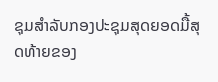ຊຸມສຳລັບກອງປະຊຸມສຸດຍອດມື້ສຸດທ້າຍຂອງ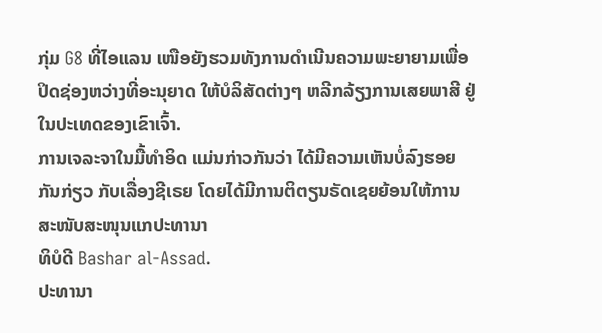ກຸ່ມ G8 ທີ່ໄອແລນ ເໜືອຍັງຮວມທັງການດຳເນີນຄວາມພະຍາຍາມເພື່ອປິດຊ່ອງຫວ່າງທີ່ອະນຸຍາດ ໃຫ້ບໍລິສັດຕ່າງໆ ຫລີກລ້ຽງການເສຍພາສີ ຢູ່ໃນປະເທດຂອງເຂົາເຈົ້າ.
ການເຈລະຈາໃນມື້ທໍາອິດ ແມ່ນກ່າວກັນວ່າ ໄດ້ມີຄວາມເຫັນບໍ່ລົງຮອຍກັນກ່ຽວ ກັບເລື່ອງຊີເຣຍ ໂດຍໄດ້ມີການຕິຕຽນຣັດເຊຍຍ້ອນໃຫ້ການສະໜັບສະໜຸນແກປະທານາ
ທິບໍດີ Bashar al-Assad.
ປະທານາ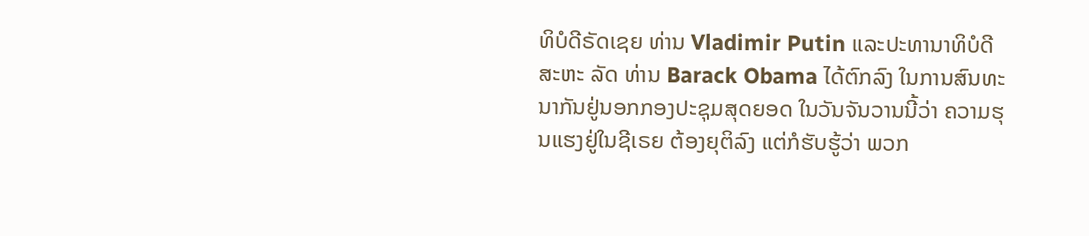ທິບໍດີຣັດເຊຍ ທ່ານ Vladimir Putin ແລະປະທານາທິບໍດີສະຫະ ລັດ ທ່ານ Barack Obama ໄດ້ຕົກລົງ ໃນການສົນທະນາກັນຢູ່ນອກກອງປະຊຸມສຸດຍອດ ໃນວັນຈັນວານນີ້ວ່າ ຄວາມຮຸນແຮງຢູ່ໃນຊີເຣຍ ຕ້ອງຍຸຕິລົງ ແຕ່ກໍຮັບຮູ້ວ່າ ພວກ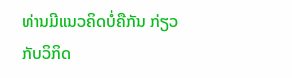ທ່ານມີແນວຄິດບໍ່ຄືກັນ ກ່ຽວກັບວິກິດ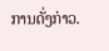ການດັ່ງກ່າວ.